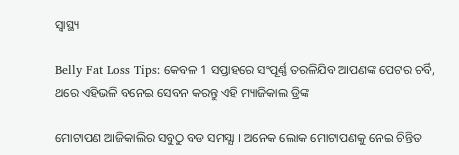ସ୍ୱାସ୍ଥ୍ୟ

Belly Fat Loss Tips: କେବଳ 1 ସପ୍ତାହରେ ସଂପୂର୍ଣ୍ଣ ତରଳିଯିବ ଆପଣଙ୍କ ପେଟର ଚର୍ବି, ଥରେ ଏହିଭଳି ବନେଇ ସେବନ କରନ୍ତୁ ଏହି ମ୍ୟାଜିକାଲ ଡ୍ରିଙ୍କ

ମୋଟାପଣ ଆଜିକାଲିର ସବୁଠୁ ବଡ ସମସ୍ଯା । ଅନେକ ଲୋକ ମୋଟାପଣକୁ ନେଇ ଚିନ୍ତିତ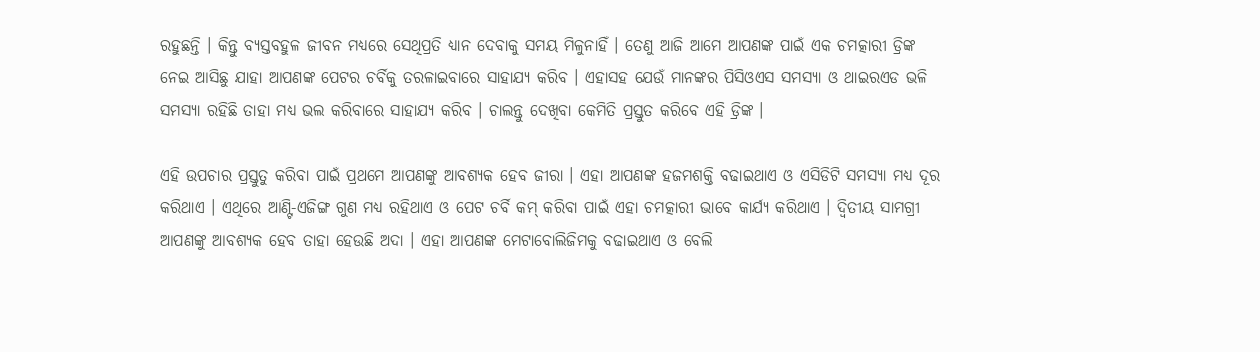ରହୁଛନ୍ତି । କିନ୍ତୁ ବ୍ଯସ୍ତବହୁଳ ଜୀବନ ମଧ୍ୟରେ ସେଥିପ୍ରତି ଧ୍ୟାନ ଦେବାକୁ ସମୟ ମିଳୁନାହିଁ । ତେଣୁ ଆଜି ଆମେ ଆପଣଙ୍କ ପାଇଁ ଏକ ଚମତ୍କାରୀ ଡ୍ରିଙ୍କ ନେଇ ଆସିଛୁ ଯାହା ଆପଣଙ୍କ ପେଟର ଚର୍ବିକୁ ତରଳାଇବାରେ ସାହାଯ୍ୟ କରିବ । ଏହାସହ ଯେଉଁ ମାନଙ୍କର ପିସିଓଏସ ସମସ୍ଯା ଓ ଥାଇରଏଡ ଭଳି ସମସ୍ଯା ରହିଛି ତାହା ମଧ୍ୟ ଭଲ କରିବାରେ ସାହାଯ୍ୟ କରିବ । ଚାଲନ୍ତୁ ଦେଖିବା କେମିତି ପ୍ରସ୍ତୁତ କରିବେ ଏହି ଡ୍ରିଙ୍କ ।

ଏହି ଉପଚାର ପ୍ରସ୍ତୁତୁ କରିବା ପାଇଁ ପ୍ରଥମେ ଆପଣଙ୍କୁ ଆବଶ୍ୟକ ହେବ ଜୀରା । ଏହା ଆପଣଙ୍କ ହଜମଶକ୍ତି ବଢାଇଥାଏ ଓ ଏସିଡିଟି ସମସ୍ଯା ମଧ୍ୟ ଦୂର କରିଥାଏ । ଏଥିରେ ଆଣ୍ଟି-ଏଜିଙ୍ଗ ଗୁଣ ମଧ୍ୟ ରହିଥାଏ ଓ ପେଟ ଚର୍ବି କମ୍ କରିବା ପାଇଁ ଏହା ଚମତ୍କାରୀ ଭାବେ କାର୍ଯ୍ୟ କରିଥାଏ । ଦ୍ଵିତୀୟ ସାମଗ୍ରୀ ଆପଣଙ୍କୁ ଆବଶ୍ୟକ ହେବ ତାହା ହେଉଛି ଅଦା । ଏହା ଆପଣଙ୍କ ମେଟାବୋଲିଜିମକୁ ବଢାଇଥାଏ ଓ ବେଲି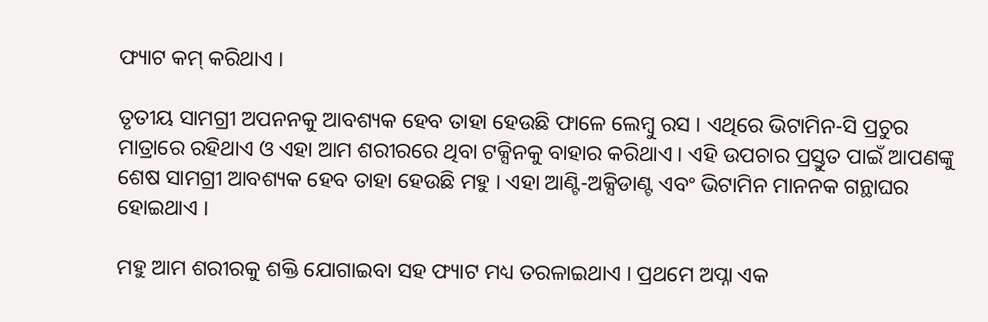ଫ୍ୟାଟ କମ୍ କରିଥାଏ ।

ତୃତୀୟ ସାମଗ୍ରୀ ଅପନନକୁ ଆବଶ୍ୟକ ହେବ ତାହା ହେଉଛି ଫାଳେ ଲେମ୍ବୁ ରସ । ଏଥିରେ ଭିଟାମିନ-ସି ପ୍ରଚୁର ମାତ୍ରାରେ ରହିଥାଏ ଓ ଏହା ଆମ ଶରୀରରେ ଥିବା ଟକ୍ସିନକୁ ବାହାର କରିଥାଏ । ଏହି ଉପଚାର ପ୍ରସ୍ତୁତ ପାଇଁ ଆପଣଙ୍କୁ ଶେଷ ସାମଗ୍ରୀ ଆବଶ୍ୟକ ହେବ ତାହା ହେଉଛି ମହୁ । ଏହା ଆଣ୍ଟି-ଅକ୍ସିଡାଣ୍ଟ ଏବଂ ଭିଟାମିନ ମାନନକ ଗନ୍ଥାଘର ହୋଇଥାଏ ।

ମହୁ ଆମ ଶରୀରକୁ ଶକ୍ତି ଯୋଗାଇବା ସହ ଫ୍ୟାଟ ମଧ୍ୟ ତରଳାଇଥାଏ । ପ୍ରଥମେ ଅପ୍ନା ଏକ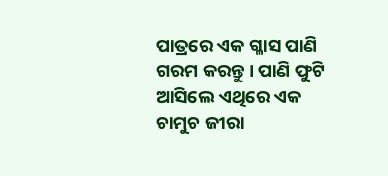ପାତ୍ରରେ ଏକ ଗ୍ଳାସ ପାଣି ଗରମ କରନ୍ତୁ । ପାଣି ଫୁଟି ଆସିଲେ ଏଥିରେ ଏକ ଚାମୁଚ ଜୀରା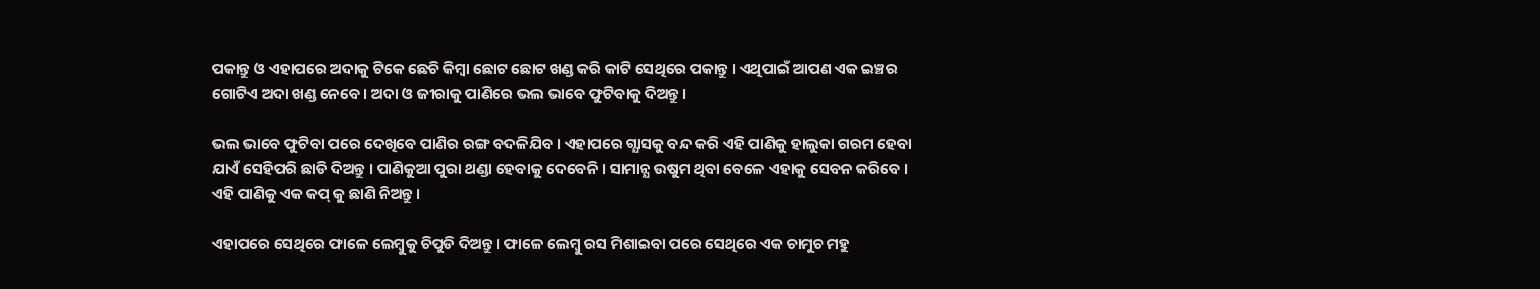ପକାନ୍ତୁ ଓ ଏହାପରେ ଅଦାକୁ ଟିକେ ଛେଚି କିମ୍ବା ଛୋଟ ଛୋଟ ଖଣ୍ଡ କରି କାଟି ସେଥିରେ ପକାନ୍ତୁ । ଏଥିପାଇଁ ଆପଣ ଏକ ଇଞ୍ଚର ଗୋଟିଏ ଅଦା ଖଣ୍ଡ ନେବେ । ଅଦା ଓ ଜୀରାକୁ ପାଣିରେ ଭଲ ଭାବେ ଫୁଟିବାକୁ ଦିଅନ୍ତୁ ।

ଭଲ ଭାବେ ଫୁଟିବା ପରେ ଦେଖିବେ ପାଣିର ରଙ୍ଗ ବଦଳିଯିବ । ଏହାପରେ ଗ୍ଯାସକୁ ବନ୍ଦ କରି ଏହି ପାଣିକୁ ହାଲୁକା ଗରମ ହେବା ଯାଏଁ ସେହିପରି ଛାଡି ଦିଅନ୍ତୁ । ପାଣିକୁଆ ପୁରା ଥଣ୍ଡା ହେବାକୁ ଦେବେନି । ସାମାନ୍ଯ ଉଷୁମ ଥିବା ବେଳେ ଏହାକୁ ସେବନ କରିବେ । ଏହି ପାଣିକୁ ଏକ କପ୍ କୁ ଛାଣି ନିଅନ୍ତୁ ।

ଏହାପରେ ସେଥିରେ ଫାଳେ ଲେମ୍ବୁକୁ ଚିପୁଡି ଦିଅନ୍ତୁ । ଫାଳେ ଲେମ୍ବୁ ରସ ମିଶାଇବା ପରେ ସେଥିରେ ଏକ ଚାମୁଚ ମହୁ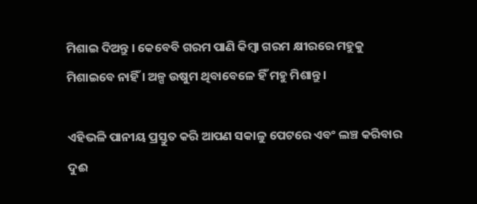ମିଶାଇ ଦିଅନ୍ତୁ । କେବେବି ଗରମ ପାଣି କିମ୍ବା ଗରମ କ୍ଷୀରରେ ମହୁକୁ ମିଶାଇବେ ନାହିଁ । ଅଳ୍ପ ଉଷୁମ ଥିବାବେଳେ ହିଁ ମହୁ ମିଶାନ୍ତୁ ।

ଏହିଭଳି ପାନୀୟ ପ୍ରସ୍ତୁତ କରି ଆପଣ ସକାଳୁ ପେଟରେ ଏବଂ ଲଞ୍ଚ କରିବାର ଦୁଈ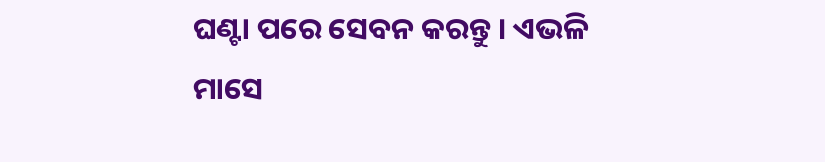ଘଣ୍ଟା ପରେ ସେବନ କରନ୍ତୁ । ଏଭଳି ମାସେ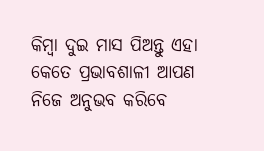କିମ୍ବା ଦୁଇ ମାସ ପିଅନ୍ତୁ ଏହା କେତେ ପ୍ରଭାବଶାଳୀ ଆପଣ ନିଜେ ଅନୁଭବ କରିବେ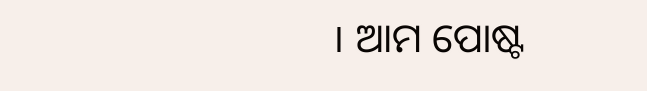। ଆମ ପୋଷ୍ଟ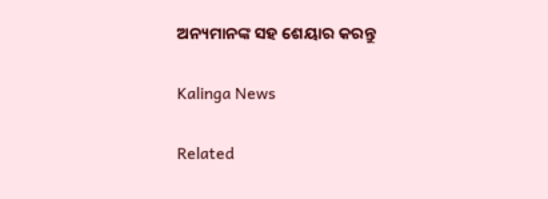ଅନ୍ୟମାନଙ୍କ ସହ ଶେୟାର କରନ୍ତୁ

Kalinga News

Related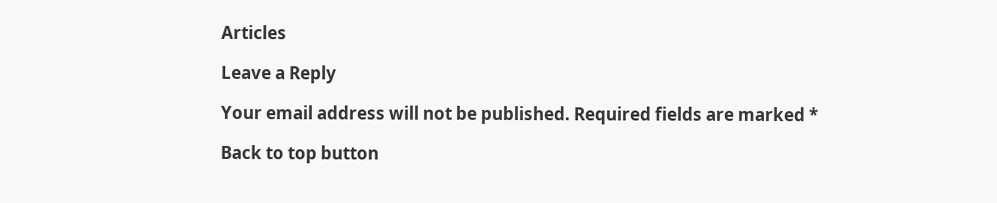Articles

Leave a Reply

Your email address will not be published. Required fields are marked *

Back to top button